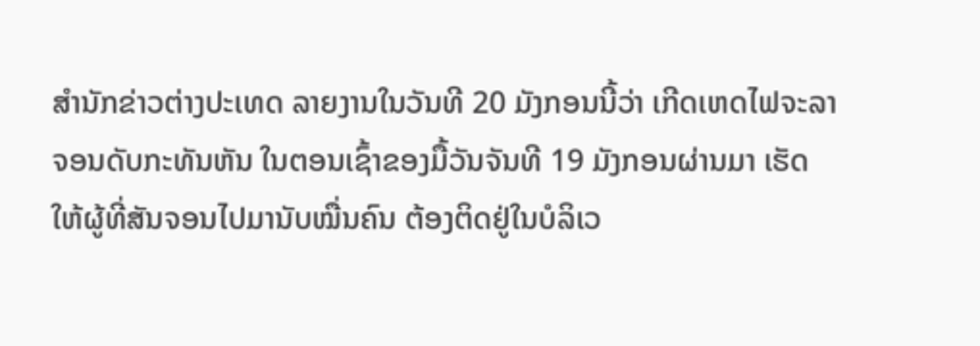ສຳນັກຂ່າວຕ່າງປະເທດ ລາຍງານໃນວັນທີ 20 ມັງກອນນີ້ວ່າ ເກີດເຫດໄຟຈະລາຈອນດັບກະທັນຫັນ ໃນຕອນເຊົ້າຂອງມື້ວັນຈັນທີ 19 ມັງກອນຜ່ານມາ ເຮັດໃຫ້ຜູ້ທີ່ສັນຈອນໄປມານັບໝື່ນຄົນ ຕ້ອງຕິດຢູ່ໃນບໍລິເວ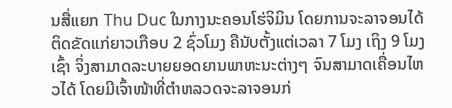ນສື່ແຍກ Thu Duc ໃນກາງນະຄອນໂຮ່ຈິມິນ ໂດຍການຈະລາຈອນໄດ້ຕິດຂັດແກ່ຍາວເກືອບ 2 ຊົ່ວໂມງ ຄືນັບຕັ້ງແຕ່ເວລາ 7 ໂມງ ເຖິງ 9 ໂມງເຊົ້າ ຈິ່ງສາມາດລະບາຍຍອດຍານພາຫະນະຕ່າງໆ ຈົນສາມາດເຄື່ອນໄຫວໄດ້ ໂດຍມີເຈົ້າໜ້າທີ່ຕຳຫລວດຈະລາຈອນກ່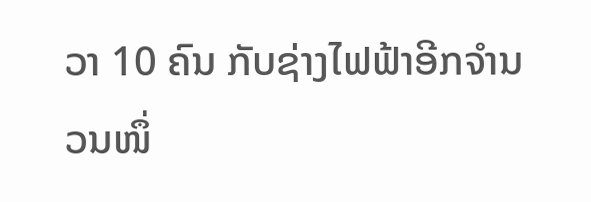ວາ 10 ຄົນ ກັບຊ່າງໄຟຟ້າອີກຈຳນວນໜຶ່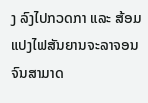ງ ລົງໄປກວດກາ ແລະ ສ້ອມແປງໄຟສັນຍານຈະລາຈອນ ຈົນສາມາດ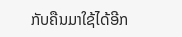ກັບຄືນມາໃຊ້ໄດ້ອີກ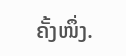ຄັ້ງໜຶ່ງ.